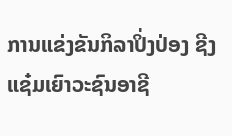ການແຂ່ງຂັນກິລາປິ່ງປ່ອງ ຊີງແຊ໋ມເຍົາວະຊົນອາຊີ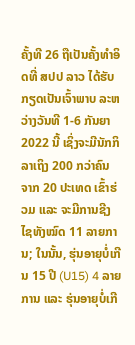ຄັ້ງທີ 26 ຖືເປັນຄັ້ງທຳອິດທີ່ ສປປ ລາວ ໄດ້ຮັບກຽດເປັນເຈົ້າພາບ ລະຫວ່າງວັນທີ 1-6 ກັນຍາ 2022 ນີ້ ເຊິ່ງຈະມີນັກກິລາເຖິງ 200 ກວ່າຄົນ ຈາກ 20 ປະເທດ ເຂົ້າຮ່ວມ ແລະ ຈະມີການຊີງໄຊທັງໝົດ 11 ລາຍການ; ໃນນັ້ນ, ຮຸ່ນອາຍຸບໍ່ເກີນ 15 ປີ (U15) 4 ລາຍການ ແລະ ຮຸ່ນອາຍຸບໍ່ເກີ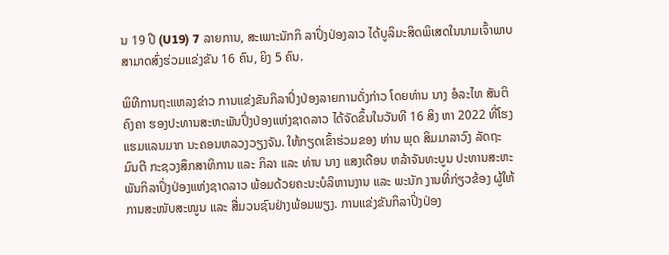ນ 19 ປີ (U19) 7 ລາຍການ, ສະເພາະນັກກິ ລາປິ່ງປ່ອງລາວ ໄດ້ບູລິມະສິດພິເສດໃນນາມເຈົ້າພາບ ສາມາດສົ່ງຮ່ວມແຂ່ງຂັນ 16 ຄົນ, ຍິງ 5 ຄົນ.

ພິທີການຖະແຫລງຂ່າວ ການແຂ່ງຂັນກິລາປິ່ງປ່ອງລາຍການດັ່ງກ່າວ ໂດຍທ່ານ ນາງ ອໍລະໄທ ສັນຕິຄົງຄາ ຮອງປະທານສະຫະພັນປິ່ງປ່ອງແຫ່ງຊາດລາວ ໄດ້ຈັດຂຶ້ນໃນວັນທີ 16 ສິງ ຫາ 2022 ທີ່ໂຮງແຮມແລນມາກ ນະຄອນຫລວງວຽງຈັນ. ໃຫ້ກຽດເຂົ້າຮ່ວມຂອງ ທ່ານ ພຸດ ສິມມາລາວົງ ລັດຖະ ມົນຕີ ກະຊວງສຶກສາທິການ ແລະ ກິລາ ແລະ ທ່ານ ນາງ ແສງເດືອນ ຫລ້າຈັນທະບູນ ປະທານສະຫະ ພັນກິລາປິ່ງປ່ອງແຫ່ງຊາດລາວ ພ້ອມດ້ວຍຄະນະບໍລິຫານງານ ແລະ ພະນັກ ງານທີ່ກ່ຽວຂ້ອງ ຜູ້ໃຫ້ການສະໜັບສະໜູນ ແລະ ສື່ມວນຊົນຢ່າງພ້ອມພຽງ. ການແຂ່ງຂັນກິລາປິ່ງປ່ອງ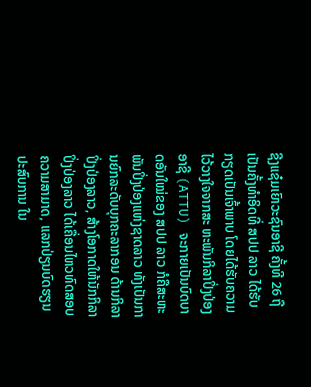ຊີງແຊ໋ມເຍົາວະຊົນອາຊີ ຄັ້ງທີ 26 ຖືເປັນຄັ້ງທຳອິດທີ່ ສປປ ລາວ ໄດ້ຮັບກຽດເປັນເຈົ້າພາບ ໂດຍໄດ້ຮັບຄວາມໄວ້ວາງໃຈຈາກສະ ຫະພັນກິລາປິ່ງປ່ອງອາຊີ (ATTU) ຈະກາຍເປັນບົດບາດອັນໃໝ່ຂອງ ສປປ ລາວ ກໍຄືສະຫະພັນປິ່ງປ່ອງແຫ່ງຊາດລາວ ທັງເປັນການຍົກລະດັບບຸກຄະລາກອນ ດ້ານກິລາປິ່ງປ່ອງລາວ, ສ້າງໂອກາດໃຫ້ນັກກິລາປິ່ງປ່ອງລາວ ໄດ້ເຄື່ອນໄຫວທົດສອບຄວາມສາມາດ, ແລກປ່ຽນບົດຮຽນປະສົບການ ໃນ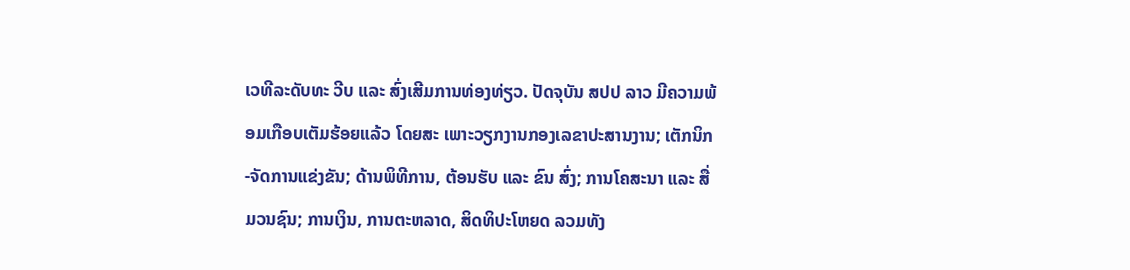ເວທີລະດັບທະ ວີບ ແລະ ສົ່ງເສີມການທ່ອງທ່ຽວ. ປັດຈຸບັນ ສປປ ລາວ ມີຄວາມພ້ອມເກືອບເຕັມຮ້ອຍແລ້ວ ໂດຍສະ ເພາະວຽກງານກອງເລຂາປະສານງານ; ເຕັກນິກ-ຈັດການແຂ່ງຂັນ; ດ້ານພິທີການ, ຕ້ອນຮັບ ແລະ ຂົນ ສົ່ງ; ການໂຄສະນາ ແລະ ສື່ມວນຊົນ; ການເງິນ, ການຕະຫລາດ, ສິດທິປະໂຫຍດ ລວມທັງ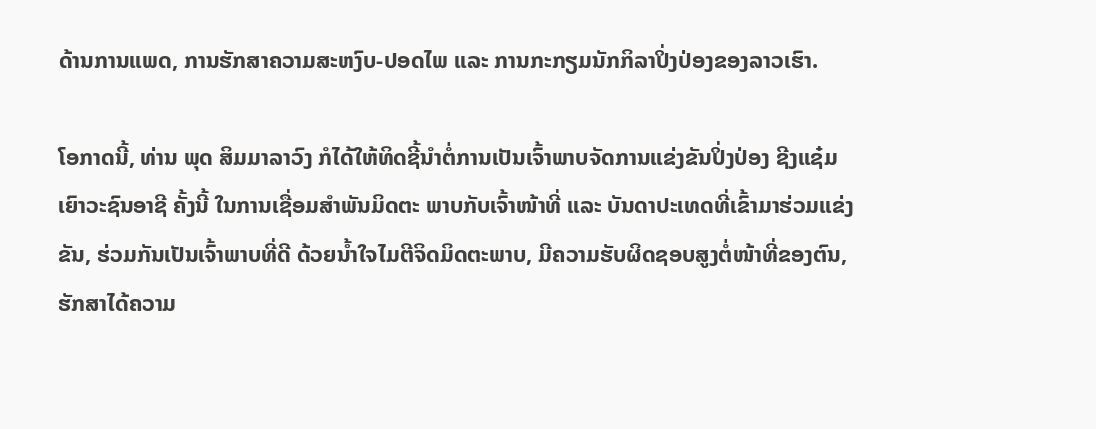ດ້ານການແພດ, ການຮັກສາຄວາມສະຫງົບ-ປອດໄພ ແລະ ການກະກຽມນັກກິລາປິ່ງປ່ອງຂອງລາວເຮົາ.

ໂອກາດນີ້, ທ່ານ ພຸດ ສິມມາລາວົງ ກໍໄດ້ໃຫ້ທິດຊີ້ນຳຕໍ່ການເປັນເຈົ້າພາບຈັດການແຂ່ງຂັນປິ່ງປ່ອງ ຊີງແຊ໋ມເຍົາວະຊົນອາຊີ ຄັ້ງນີ້ ໃນການເຊື່ອມສຳພັນມິດຕະ ພາບກັບເຈົ້າໜ້າທີ່ ແລະ ບັນດາປະເທດທີ່ເຂົ້າມາຮ່ວມແຂ່ງຂັນ, ຮ່ວມກັນເປັນເຈົ້າພາບທີ່ດີ ດ້ວຍນໍ້າໃຈໄມຕີຈິດມິດຕະພາບ, ມີຄວາມຮັບຜິດຊອບສູງຕໍ່ໜ້າທີ່ຂອງຕົນ, ຮັກສາໄດ້ຄວາມ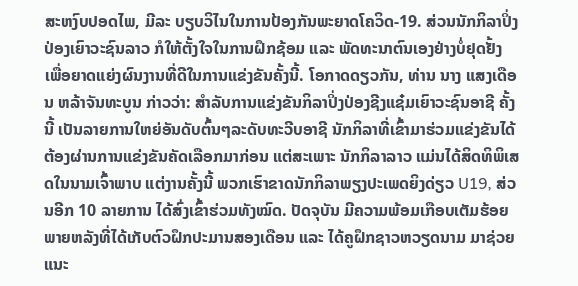ສະຫງົບປອດໄພ, ມີລະ ບຽບວິໄນໃນການປ້ອງກັນພະຍາດໂຄວິດ-19. ສ່ວນນັກກິລາປິ່ງປ່ອງເຍົາວະຊົນລາວ ກໍໃຫ້ຕັ້ງໃຈໃນການຝຶກຊ້ອມ ແລະ ພັດທະນາຕົນເອງຢ່າງບໍ່ຢຸດຢັ້ງ ເພື່ອຍາດແຍ່ງຜົນງານທີ່ດີໃນການແຂ່ງຂັນຄັ້ງນີ້. ໂອກາດດຽວກັນ, ທ່ານ ນາງ ແສງເດືອນ ຫລ້າຈັນທະບູນ ກ່າວວ່າ: ສຳລັບການແຂ່ງຂັນກິລາປິ່ງປ່ອງຊີງແຊ໋ມເຍົາວະຊົນອາຊີ ຄັ້ງນີ້ ເປັນລາຍການໃຫຍ່ອັນດັບຕົ້ນໆລະດັບທະວີບອາຊີ ນັກກິລາທີ່ເຂົ້າມາຮ່ວມແຂ່ງຂັນໄດ້ ຕ້ອງຜ່ານການແຂ່ງຂັນຄັດເລືອກມາກ່ອນ ແຕ່ສະເພາະ ນັກກິລາລາວ ແມ່ນໄດ້ສິດທິພິເສດໃນນາມເຈົ້າພາບ ແຕ່ງານຄັ້ງນີ້ ພວກເຮົາຂາດນັກກິລາພຽງປະເພດຍິງດ່ຽວ U19, ສ່ວນອີກ 10 ລາຍການ ໄດ້ສົ່ງເຂົ້າຮ່ວມທັງໝົດ. ປັດຈຸບັນ ມີຄວາມພ້ອມເກືອບເຕັມຮ້ອຍ ພາຍຫລັງທີ່ໄດ້ເກັບຕົວຝຶກປະມານສອງເດືອນ ແລະ ໄດ້ຄູຝຶກຊາວຫວຽດນາມ ມາຊ່ວຍແນະ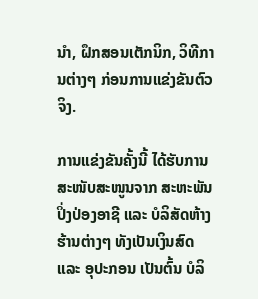ນຳ, ຝຶກສອນເຕັກນິກ, ວິທີການຕ່າງໆ ກ່ອນການແຂ່ງຂັນຕົວຈິງ.

ການແຂ່ງຂັນຄັ້ງນີ້ ໄດ້ຮັບການສະໜັບສະໜູນຈາກ ສະຫະພັນປິ່ງປ່ອງອາຊີ ແລະ ບໍລິສັດຫ້າງຮ້ານຕ່າງໆ ທັງເປັນເງິນສົດ ແລະ ອຸປະກອນ ເປັນຕົ້ນ ບໍລິ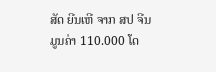ສັດ ຍີນເຫີ ຈາກ ສປ ຈີນ ມູນຄ່າ 110.000 ໂດ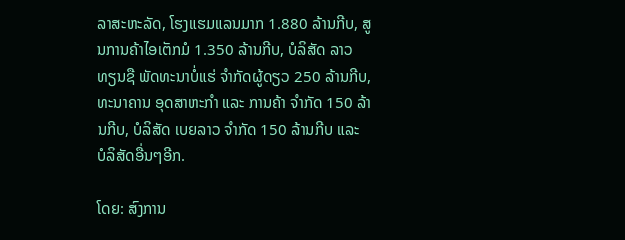ລາສະຫະລັດ, ໂຮງແຮມແລນມາກ 1.880 ລ້ານກີບ, ສູນການຄ້າໄອເຕັກມໍ 1.350 ລ້ານກີບ, ບໍລິສັດ ລາວທຽນຊື ພັດທະນາບໍ່ແຮ່ ຈຳກັດຜູ້ດຽວ 250 ລ້ານກີບ, ທະນາຄານ ອຸດສາຫະກຳ ແລະ ການຄ້າ ຈຳກັດ 150 ລ້ານກີບ, ບໍລິສັດ ເບຍລາວ ຈຳກັດ 150 ລ້ານກີບ ແລະ ບໍລິສັດອື່ນໆອີກ.

ໂດຍ: ສົງການ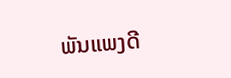ພັນແພງດີ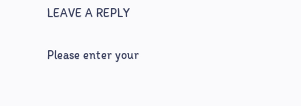LEAVE A REPLY

Please enter your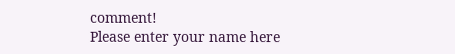comment!
Please enter your name here